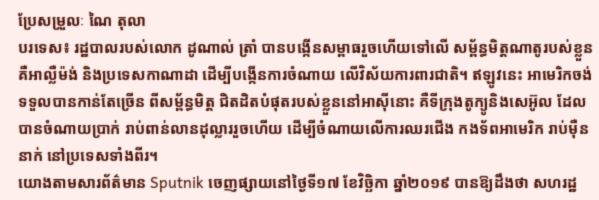ប្រែសម្រួលៈ ណៃ តុលា
បរទេស៖ រដ្ឋបាលរបស់លោក ដូណាល់ ត្រាំ បានបង្កើនសម្ពាធរួចហើយទៅលើ សម្ព័ន្ធមិត្តណាតូរបស់ខ្លួន គឺអាល្លឺម៉ង់ និងប្រទេសកាណាដា ដើម្បីបង្កើនការចំណាយ លើវិស័យការពារជាតិ។ ឥឡូវនេះ អាមេរិកចង់ទទួលបានកាន់តែច្រើន ពីសម្ព័ន្ធមិត្ត ជិតដិតបំផុតរបស់ខ្លួននៅអាស៊ីនោះ គឺទីក្រុងតូក្យូនិងសេអ៊ូល ដែលបានចំណាយប្រាក់ រាប់ពាន់លានដុល្លាររួចហើយ ដើម្បីចំណាយលើការឈរជើង កងទ័ពអាមេរិក រាប់ម៉ឺននាក់ នៅប្រទេសទាំងពីរ។
យោងតាមសារព័ត៌មាន Sputnik ចេញផ្សាយនៅថ្ងៃទី១៧ ខែវិច្ឆិកា ឆ្នាំ២០១៩ បានឱ្យដឹងថា សហរដ្ឋ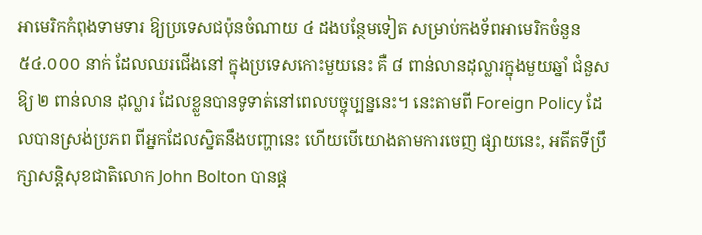អាមេរិកកំពុងទាមទារ ឱ្យប្រទេសជប៉ុនចំណាយ ៤ ដងបន្ថែមទៀត សម្រាប់កងទ័ពអាមេរិកចំនួន ៥៤.០០០ នាក់ ដែលឈរជើងនៅ ក្នុងប្រទេសកោះមួយនេះ គឺ ៨ ពាន់លានដុល្លារក្នុងមួយឆ្នាំ ជំនួសឱ្យ ២ ពាន់លាន ដុល្លារ ដែលខ្លួនបានទូទាត់នៅពេលបច្ចុប្បន្ននេះ។ នេះតាមពី Foreign Policy ដែលបានស្រង់ប្រភព ពីអ្នកដែលស្និតនឹងបញ្ហានេះ ហើយបើយោងតាមការចេញ ផ្សាយនេះ, អតីតទីប្រឹក្សាសន្តិសុខជាតិលោក John Bolton បានផ្ដ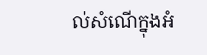ល់សំណើក្នុងអំ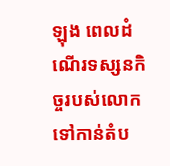ឡុង ពេលដំណើរទស្សនកិច្ចរបស់លោក ទៅកាន់តំប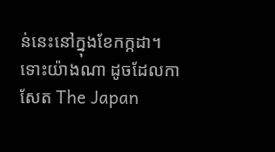ន់នេះនៅក្នុងខែកក្កដា។
ទោះយ៉ាងណា ដូចដែលកាសែត The Japan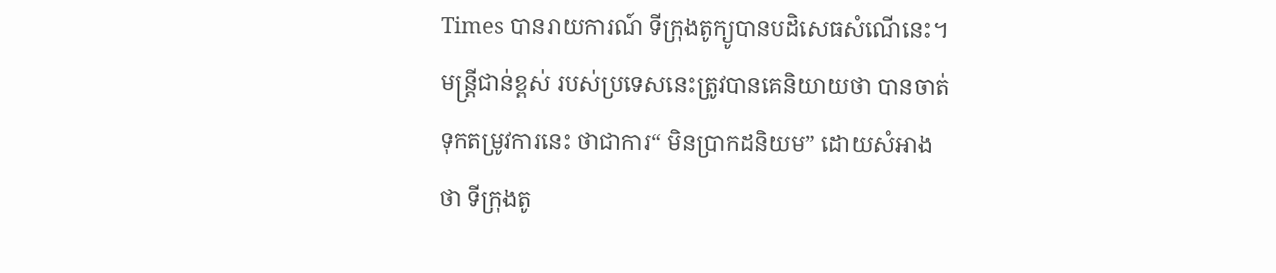Times បានរាយការណ៍ ទីក្រុងតូក្យូបានបដិសេធសំណើនេះ។
មន្ត្រីជាន់ខ្ពស់ របស់ប្រទេសនេះត្រូវបានគេនិយាយថា បានចាត់ទុកតម្រូវការនេះ ថាជាការ“ មិនប្រាកដនិយម” ដោយសំអាងថា ទីក្រុងតូ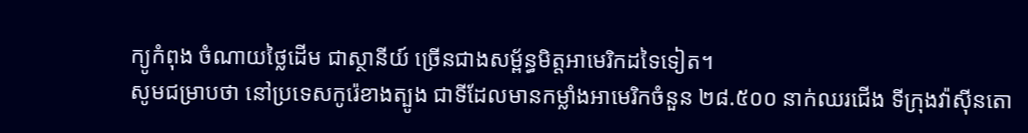ក្យូកំពុង ចំណាយថ្លៃដើម ជាស្ថានីយ៍ ច្រើនជាងសម្ព័ន្ធមិត្តអាមេរិកដទៃទៀត។
សូមជម្រាបថា នៅប្រទេសកូរ៉េខាងត្បូង ជាទីដែលមានកម្លាំងអាមេរិកចំនួន ២៨.៥០០ នាក់ឈរជើង ទីក្រុងវ៉ាស៊ីនតោ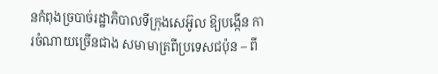នកំពុងច្របាច់រដ្ឋាភិបាលទីក្រុងសេអ៊ូល ឱ្យបង្កើន ការចំណាយច្រើនជាង សមាមាត្រពីប្រទេសជប៉ុន – ពី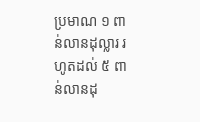ប្រមាណ ១ ពាន់លានដុល្លារ រហូតដល់ ៥ ពាន់លានដុ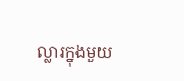ល្លារក្នុងមួយ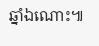ឆ្នាំឯណោះ៕